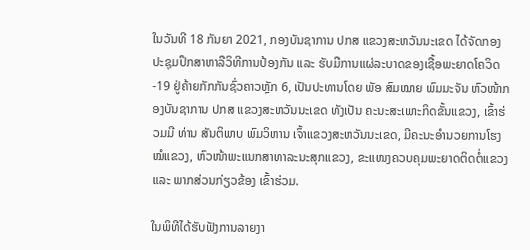ໃນວັນທີ 18 ກັນຍາ 2021, ກອງບັນຊາການ ປກສ ແຂວງສະຫວັນນະເຂດ ໄດ້ຈັດກອງປະຊຸມປຶກສາຫາລືວິທີການປ້ອງກັນ ແລະ ຮັບມືການແຜ່ລະບາດຂອງເຊື້ອພະຍາດໂຄວິດ-19 ຢູ່ຄ້າຍກັກກັນຊົ່ວຄາວຫຼັກ 6, ເປັນປະທານໂດຍ ພັອ ສົມໝາຍ ພົມມະຈັນ ຫົວໜ້າກອງບັນຊາການ ປກສ ແຂວງສະຫວັນນະເຂດ ທັງເປັນ ຄະນະສະເພາະກິດຂັ້ນແຂວງ, ເຂົ້າຮ່ວມມີ ທ່ານ ສັນຕິພາບ ພົມວິຫານ ເຈົ້າແຂວງສະຫວັນນະເຂດ, ມີຄະນະອຳນວຍການໂຮງໝໍແຂວງ, ຫົວໜ້າພະແນກສາທາລະນະສຸກແຂວງ, ຂະແໜງຄວບຄຸມພະຍາດຕິດຕໍ່ແຂວງ ແລະ ພາກສ່ວນກ່ຽວຂ້ອງ ເຂົ້າຮ່ວມ.

ໃນພິທີໄດ້ຮັບຟັງການລາຍງາ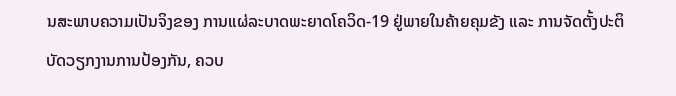ນສະພາບຄວາມເປັນຈິງຂອງ ການແຜ່ລະບາດພະຍາດໂຄວິດ-19 ຢູ່ພາຍໃນຄ້າຍຄຸມຂັງ ແລະ ການຈັດຕັ້ງປະຕິບັດວຽກງານການປ້ອງກັນ, ຄວບ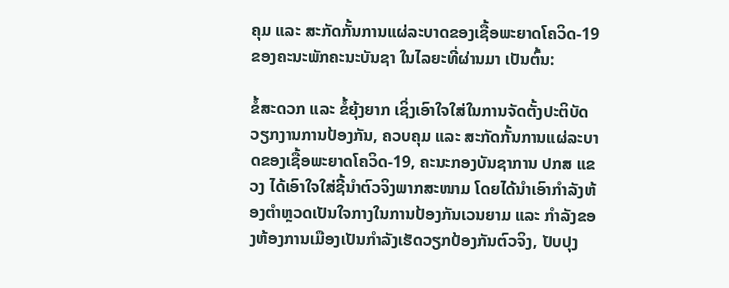ຄຸມ ແລະ ສະກັດກັ້ນການແຜ່ລະບາດຂອງເຊື້ອພະຍາດໂຄວິດ-19 ຂອງຄະນະພັກຄະນະບັນຊາ ໃນໄລຍະທີ່ຜ່ານມາ ເປັນຕົ້ນ:

ຂໍ້ສະດວກ ແລະ ຂໍ້ຍຸ້ງຍາກ ເຊິ່ງເອົາໃຈໃສ່ໃນການຈັດຕັ້ງປະຕິບັດວຽກງານການປ້ອງກັນ, ຄວບຄຸມ ແລະ ສະກັດກັ້ນການແຜ່ລະບາດຂອງເຊື້ອພະຍາດໂຄວິດ-19, ຄະນະກອງບັນຊາການ ປກສ ແຂວງ ໄດ້ເອົາໃຈໃສ່ຊີ້ນຳຕົວຈິງພາກສະໜາມ ໂດຍໄດ້ນຳເອົາກຳລັງຫ້ອງຕຳຫຼວດເປັນໃຈກາງໃນການປ້ອງກັນເວນຍາມ ແລະ ກຳລັງຂອງຫ້ອງການເມືອງເປັນກຳລັງເຮັດວຽກປ້ອງກັນຕົວຈິງ, ປັບປຸງ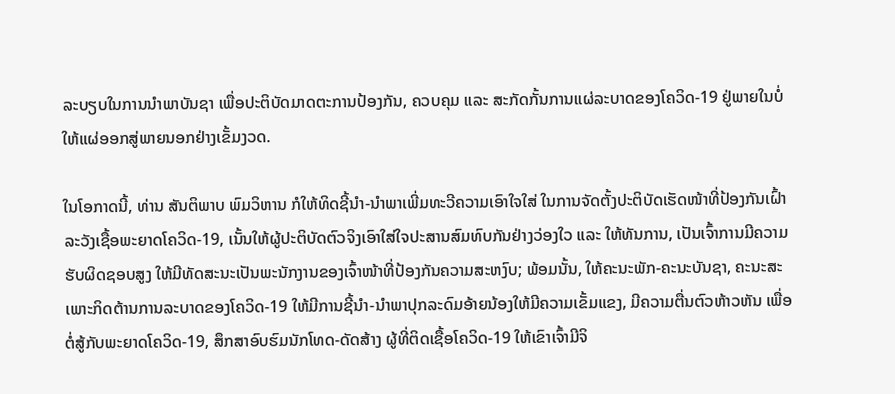ລະບຽບໃນການນຳພາບັນຊາ ເພື່ອປະຕິບັດມາດຕະການປ້ອງກັນ, ຄວບຄຸມ ແລະ ສະກັດກັ້ນການແຜ່ລະບາດຂອງໂຄວິດ-19 ຢູ່ພາຍໃນບໍ່ໃຫ້ແຜ່ອອກສູ່ພາຍນອກຢ່າງເຂັ້ມງວດ.

ໃນໂອກາດນີ້, ທ່ານ ສັນຕິພາບ ພົມວິຫານ ກໍໃຫ້ທິດຊີ້ນຳ-ນຳພາເພີ່ມທະວີຄວາມເອົາໃຈໃສ່ ໃນການຈັດຕັ້ງປະຕິບັດເຮັດໜ້າທີ່ປ້ອງກັນເຝົ້າລະວັງເຊື້ອພະຍາດໂຄວິດ-19, ເນັ້ນໃຫ້ຜູ້ປະຕິບັດຕົວຈິງເອົາໃສ່ໃຈປະສານສົມທົບກັນຢ່າງວ່ອງໃວ ແລະ ໃຫ້ທັນການ, ເປັນເຈົ້າການມີຄວາມຮັບຜິດຊອບສູງ ໃຫ້ມີທັດສະນະເປັນພະນັກງານຂອງເຈົ້າໜ້າທີ່ປ້ອງກັນຄວາມສະຫງົບ; ພ້ອມນັ້ນ, ໃຫ້ຄະນະພັກ-ຄະນະບັນຊາ, ຄະນະສະເພາະກິດຕ້ານການລະບາດຂອງໂຄວິດ-19 ໃຫ້ມີການຊີ້ນຳ-ນຳພາປຸກລະດົມອ້າຍນ້ອງໃຫ້ມີຄວາມເຂັ້ມແຂງ, ມີຄວາມຕື່ນຕົວຫ້າວຫັນ ເພື່ອຕໍ່ສູ້ກັບພະຍາດໂຄວິດ-19, ສຶກສາອົບຮົມນັກໂທດ-ດັດສ້າງ ຜູ້ທີ່ຕິດເຊື້ອໂຄວິດ-19 ໃຫ້ເຂົາເຈົ້າມີຈິ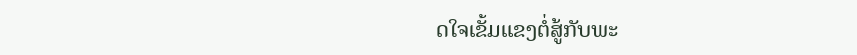ດໃຈເຂັ້ມແຂງຕໍ່ສູ້ກັບພະ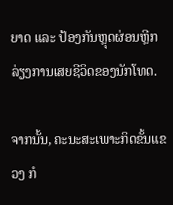ຍາດ ແລະ ປ້ອງກັນຫຼຸດຜ່ອນຫຼີກລ່ຽງການເສຍຊີວິດຂອງນັກໂທດ.

ຈາກນັ້ນ, ຄະນະສະເພາະກິດຂັ້ນແຂວງ ກໍ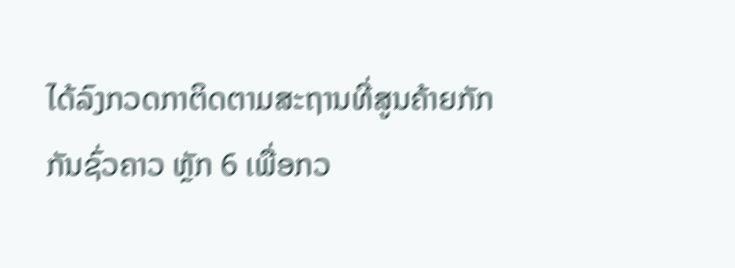ໄດ້ລົງກວດກາຕິດຕາມສະຖານທີ່ສູນຄ້າຍກັກກັນຊົ່ວຄາວ ຫຼັກ 6 ເພື່ອກວ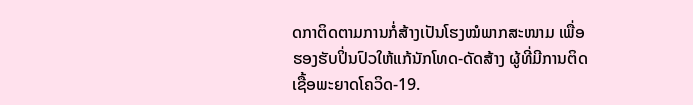ດກາຕິດຕາມການກໍ່ສ້າງເປັນໂຮງໝໍພາກສະໜາມ ເພື່ອຮອງຮັບປິ່ນປົວໃຫ້ແກ້ນັກໂທດ-ດັດສ້າງ ຜູ້ທີ່ມີການຕິດເຊື້ອພະຍາດໂຄວິດ-19.